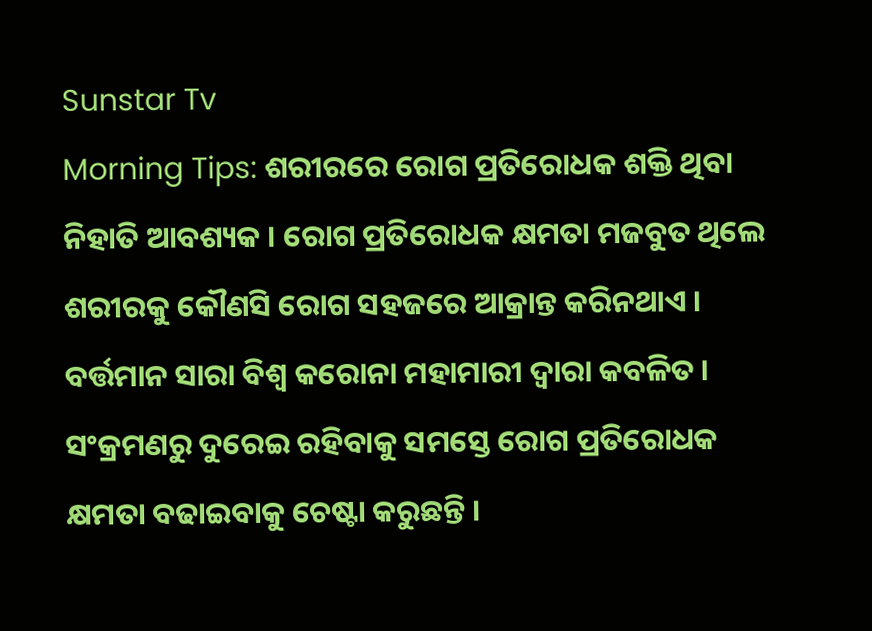Sunstar Tv
Morning Tips: ଶରୀରରେ ରୋଗ ପ୍ରତିରୋଧକ ଶକ୍ତି ଥିବା ନିହାତି ଆବଶ୍ୟକ । ରୋଗ ପ୍ରତିରୋଧକ କ୍ଷମତା ମଜବୁତ ଥିଲେ ଶରୀରକୁ କୌଣସି ରୋଗ ସହଜରେ ଆକ୍ରାନ୍ତ କରିନଥାଏ । ବର୍ତ୍ତମାନ ସାରା ବିଶ୍ୱ କରୋନା ମହାମାରୀ ଦ୍ୱାରା କବଳିତ ।
ସଂକ୍ରମଣରୁ ଦୁରେଇ ରହିବାକୁ ସମସ୍ତେ ରୋଗ ପ୍ରତିରୋଧକ କ୍ଷମତା ବଢାଇବାକୁ ଚେଷ୍ଟା କରୁଛନ୍ତି ।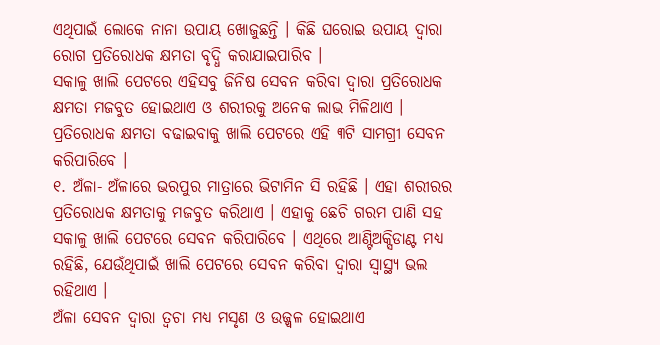ଏଥିପାଇଁ ଲୋକେ ନାନା ଉପାୟ ଖୋଜୁଛନ୍ତି । କିଛି ଘରୋଇ ଉପାୟ ଦ୍ୱାରା ରୋଗ ପ୍ରତିରୋଧକ କ୍ଷମତା ବୃଦ୍ଧି କରାଯାଇପାରିବ ।
ସକାଳୁ ଖାଲି ପେଟରେ ଏହିସବୁ ଜିନିଷ ସେବନ କରିବା ଦ୍ୱାରା ପ୍ରତିରୋଧକ କ୍ଷମତା ମଜବୁତ ହୋଇଥାଏ ଓ ଶରୀରକୁ ଅନେକ ଲାଭ ମିଳିଥାଏ । ପ୍ରତିରୋଧକ କ୍ଷମତା ବଢାଇବାକୁ ଖାଲି ପେଟରେ ଏହି ୩ଟି ସାମଗ୍ରୀ ସେବନ କରିପାରିବେ ।
୧. ଅଁଳା- ଅଁଳାରେ ଭରପୁର ମାତ୍ରାରେ ଭିଟାମିନ ସି ରହିଛି । ଏହା ଶରୀରର ପ୍ରତିରୋଧକ କ୍ଷମତାକୁ ମଜବୁତ କରିଥାଏ । ଏହାକୁ ଛେଚି ଗରମ ପାଣି ସହ ସକାଳୁ ଖାଲି ପେଟରେ ସେବନ କରିପାରିବେ । ଏଥିରେ ଆଣ୍ଟିଅକ୍ସିଡାଣ୍ଟ ମଧ୍ୟ ରହିଛି, ଯେଉଁଥିପାଇଁ ଖାଲି ପେଟରେ ସେବନ କରିବା ଦ୍ୱାରା ସ୍ୱାସ୍ଥ୍ୟ ଭଲ ରହିଥାଏ ।
ଅଁଳା ସେବନ ଦ୍ୱାରା ତ୍ୱଚା ମଧ୍ୟ ମସୃଣ ଓ ଉଜ୍ଜ୍ୱଳ ହୋଇଥାଏ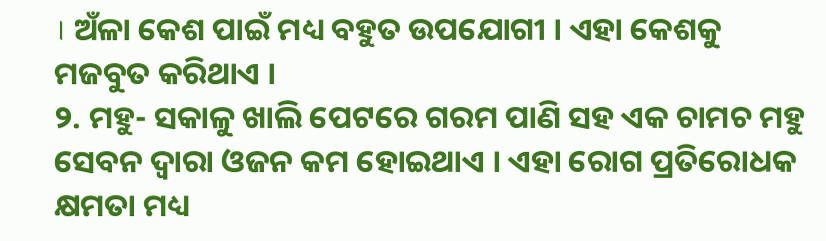। ଅଁଳା କେଶ ପାଇଁ ମଧ୍ୟ ବହୁତ ଉପଯୋଗୀ । ଏହା କେଶକୁ ମଜବୁତ କରିଥାଏ ।
୨. ମହୁ- ସକାଳୁ ଖାଲି ପେଟରେ ଗରମ ପାଣି ସହ ଏକ ଚାମଚ ମହୁ ସେବନ ଦ୍ୱାରା ଓଜନ କମ ହୋଇଥାଏ । ଏହା ରୋଗ ପ୍ରତିରୋଧକ କ୍ଷମତା ମଧ୍ୟ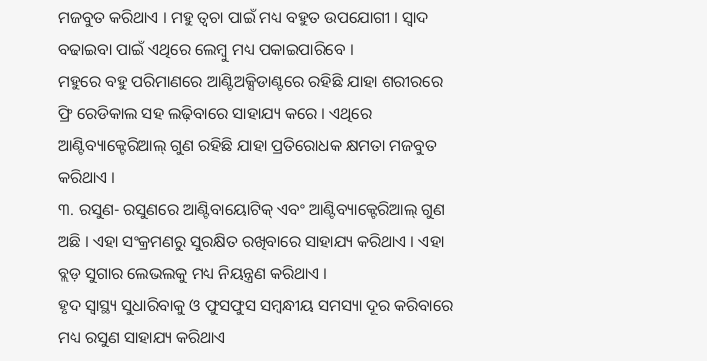ମଜବୁତ କରିଥାଏ । ମହୁ ତ୍ୱଚା ପାଇଁ ମଧ୍ୟ ବହୁତ ଉପଯୋଗୀ । ସ୍ୱାଦ ବଢାଇବା ପାଇଁ ଏଥିରେ ଲେମ୍ବୁ ମଧ୍ୟ ପକାଇପାରିବେ ।
ମହୁରେ ବହୁ ପରିମାଣରେ ଆଣ୍ଟିଅକ୍ସିଡାଣ୍ଟରେ ରହିଛି ଯାହା ଶରୀରରେ ଫ୍ରି ରେଡିକାଲ ସହ ଲଢ଼ିବାରେ ସାହାଯ୍ୟ କରେ । ଏଥିରେ ଆଣ୍ଟିବ୍ୟାକ୍ଟେରିଆଲ୍ ଗୁଣ ରହିଛି ଯାହା ପ୍ରତିରୋଧକ କ୍ଷମତା ମଜବୁତ କରିଥାଏ ।
୩. ରସୁଣ- ରସୁଣରେ ଆଣ୍ଟିବାୟୋଟିକ୍ ଏବଂ ଆଣ୍ଟିବ୍ୟାକ୍ଟେରିଆଲ୍ ଗୁଣ ଅଛି । ଏହା ସଂକ୍ରମଣରୁ ସୁରକ୍ଷିତ ରଖିବାରେ ସାହାଯ୍ୟ କରିଥାଏ । ଏହା ବ୍ଲଡ଼ ସୁଗାର ଲେଭଲକୁ ମଧ୍ୟ ନିୟନ୍ତ୍ରଣ କରିଥାଏ ।
ହୃଦ ସ୍ୱାସ୍ଥ୍ୟ ସୁଧାରିବାକୁ ଓ ଫୁସଫୁସ ସମ୍ବନ୍ଧୀୟ ସମସ୍ୟା ଦୂର କରିବାରେ ମଧ୍ୟ ରସୁଣ ସାହାଯ୍ୟ କରିଥାଏ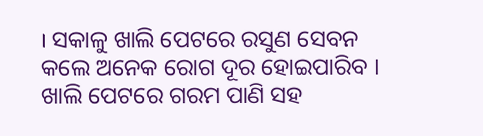। ସକାଳୁ ଖାଲି ପେଟରେ ରସୁଣ ସେବନ କଲେ ଅନେକ ରୋଗ ଦୂର ହୋଇପାରିବ । ଖାଲି ପେଟରେ ଗରମ ପାଣି ସହ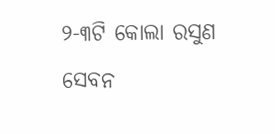୨-୩ଟି କୋଲା ରସୁଣ ସେବନ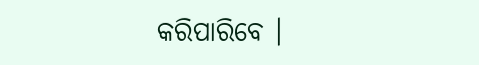କରିପାରିବେ ।